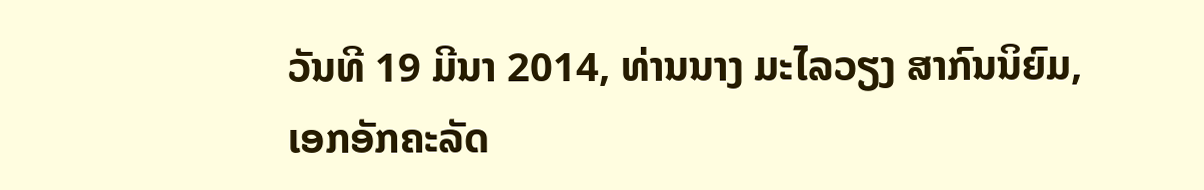ວັນທີ 19 ມີນາ 2014, ທ່ານນາງ ມະໄລວຽງ ສາກົນນິຍົມ,
ເອກອັກຄະລັດ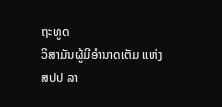ຖະທູດ
ວິສາມັນຜູ້ມີອຳນາດເຕັມ ແຫ່ງ
ສປປ ລາ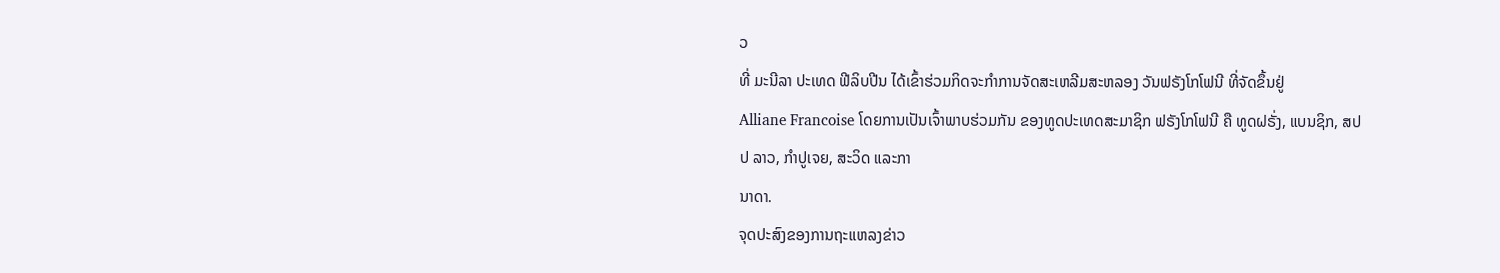ວ
ທີ່ ມະນີລາ ປະເທດ ຟີລິບປີນ ໄດ້ເຂົ້າຮ່ວມກິດຈະກຳການຈັດສະເຫລີມສະຫລອງ ວັນຟຣັງໂກໂຟນີ ທີ່ຈັດຂຶ້ນຢູ່
Alliane Francoise ໂດຍການເປັນເຈົ້າພາບຮ່ວມກັນ ຂອງທູດປະເທດສະມາຊິກ ຟຣັງໂກໂຟນີ ຄື ທູດຝຣັ່ງ, ແບນຊິກ, ສປປ ລາວ, ກຳປູເຈຍ, ສະວິດ ແລະກາ
ນາດາ.
ຈຸດປະສົງຂອງການຖະແຫລງຂ່າວ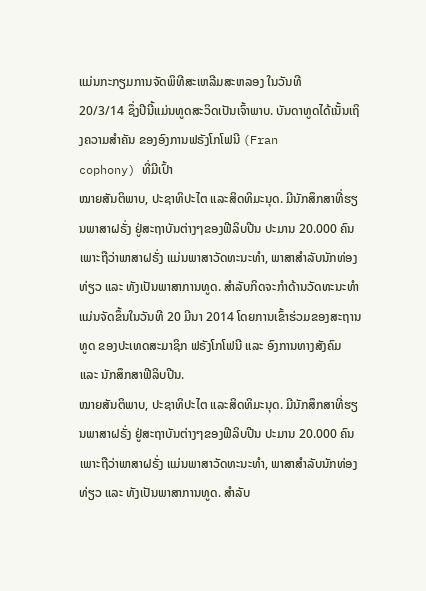ແມ່ນກະກຽມການຈັດພິທີສະເຫລີມສະຫລອງ ໃນວັນທີ
20/3/14 ຊຶ່ງປີນີ້ແມ່ນທູດສະວິດເປັນເຈົ້າພາບ. ບັນດາທູດໄດ້ເນັ້ນເຖິງຄວາມສຳຄັນ ຂອງອົງການຟຣັງໂກໂຟນີ (Fran
cophony) ທີ່ມີເປົ້າ
ໝາຍສັນຕິພາບ, ປະຊາທິປະໄຕ ແລະສິດທິມະນຸດ. ມີນັກສຶກສາທີ່ຮຽນພາສາຝຣັ່ງ ຢູ່ສະຖາບັນຕ່າງໆຂອງຟີລິບປີນ ປະມານ 20.000 ຄົນ ເພາະຖືວ່າພາສາຝຣັ່ງ ແມ່ນພາສາວັດທະນະທຳ, ພາສາສຳລັບນັກທ່ອງທ່ຽວ ແລະ ທັງເປັນພາສາການທູດ. ສຳລັບກິດຈະກຳດ້ານວັດທະນະທຳ ແມ່ນຈັດຂຶ້ນໃນວັນທີ 20 ມີນາ 2014 ໂດຍການເຂົ້າຮ່ວມຂອງສະຖານທູດ ຂອງປະເທດສະມາຊິກ ຟຣັງໂກໂຟນີ ແລະ ອົງການທາງສັງຄົມ ແລະ ນັກສຶກສາຟີລິບປີນ.
ໝາຍສັນຕິພາບ, ປະຊາທິປະໄຕ ແລະສິດທິມະນຸດ. ມີນັກສຶກສາທີ່ຮຽນພາສາຝຣັ່ງ ຢູ່ສະຖາບັນຕ່າງໆຂອງຟີລິບປີນ ປະມານ 20.000 ຄົນ ເພາະຖືວ່າພາສາຝຣັ່ງ ແມ່ນພາສາວັດທະນະທຳ, ພາສາສຳລັບນັກທ່ອງທ່ຽວ ແລະ ທັງເປັນພາສາການທູດ. ສຳລັບ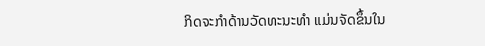ກິດຈະກຳດ້ານວັດທະນະທຳ ແມ່ນຈັດຂຶ້ນໃນ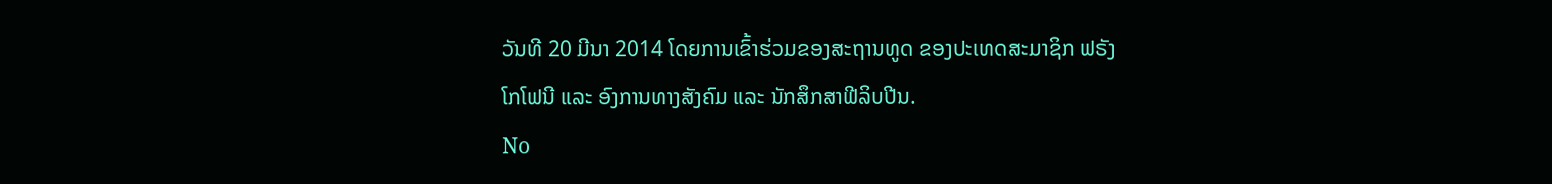ວັນທີ 20 ມີນາ 2014 ໂດຍການເຂົ້າຮ່ວມຂອງສະຖານທູດ ຂອງປະເທດສະມາຊິກ ຟຣັງໂກໂຟນີ ແລະ ອົງການທາງສັງຄົມ ແລະ ນັກສຶກສາຟີລິບປີນ.
No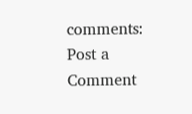comments:
Post a Comment